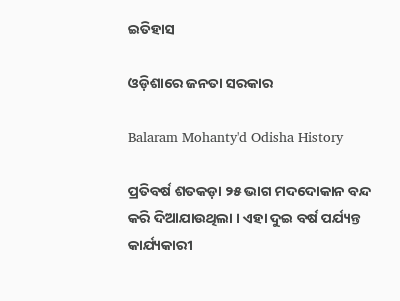ଇତିହାସ

ଓଡ଼ିଶାରେ ଜନତା ସରକାର

Balaram Mohanty'd Odisha History

ପ୍ରତିବର୍ଷ ଶତକଡ଼ା ୨୫ ଭାଗ ମଦଦୋକାନ ବନ୍ଦ କରି ଦିଆଯାଉଥିଲା । ଏହା ଦୁଇ ବର୍ଷ ପର୍ଯ୍ୟନ୍ତ କାର୍ଯ୍ୟକାରୀ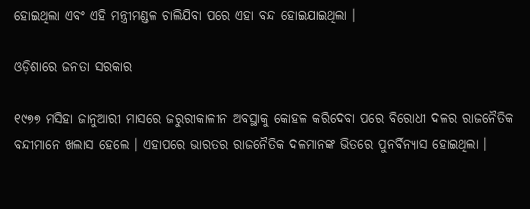ହୋଇଥିଲା ଏବଂ ଏହି ମନ୍ତ୍ରୀମଣ୍ଡଳ ଚାଲିଯିବା ପରେ ଏହା ବନ୍ଦ ହୋଇଯାଇଥିଲା ।

ଓଡ଼ିଶାରେ ଜନତା ସରକାର

୧୯୭୭ ମସିହା ଜାନୁଆରୀ ମାସରେ ଜରୁରୀକାଳୀନ ଅବସ୍ଥାକୁ କୋହଳ କରିଦେବା ପରେ ବିରୋଧୀ ଦଳର ରାଜନୈତିକ ବନ୍ଦୀମାନେ ଖଲାସ ହେଲେ । ଏହାପରେ ଭାରତର ରାଜନୈତିକ ଦଳମାନଙ୍କ ଭିତରେ ପୁନର୍ବିନ୍ୟାସ ହୋଇଥିଲା ।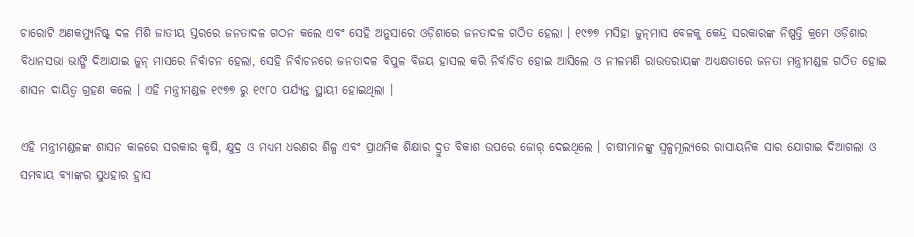ଚାରୋଟି ଅଣକମ୍ୟୁନିଷ୍ଟ୍ ଦଳ ମିଶି ଜାତୀୟ ସ୍ତରରେ ଜନତାଦଳ ଗଠନ କଲେ ଏବଂ ସେହି ଅନୁସାରେ ଓଡ଼ିଶାରେ ଜନତାଦଳ ଗଠିତ ହେଲା । ୧୯୭୭ ମସିହା ଜୁନ୍‌ମାସ ବେଳକୁ କେନ୍ଦ୍ର ସରକାରଙ୍କ ନିଷ୍ପତ୍ତି କ୍ରମେ ଓଡ଼ିଶାର ବିଧାନସଭା ଭାଙ୍ଗି ଦିଆଯାଇ ଜୁନ୍ ମାସରେ ନିର୍ବାଚନ ହେଲା, ସେହି ନିର୍ବାଚନରେ ଜନତାଦଳ ବିପୁଳ ବିଜୟ ହାସଲ କରି ନିର୍ବାଚିତ ହୋଇ ଆସିଲେ ଓ ନୀଳମଣି ରାଉତରାୟଙ୍କ ଅଧ୍ୟକ୍ଷତାରେ ଜନତା ମନ୍ତ୍ରୀମଣ୍ଡଳ ଗଠିତ ହୋଇ ଶାସନ ଦାୟିତ୍ୱ ଗ୍ରହଣ କଲେ । ଏହି ମନ୍ତ୍ରୀମଣ୍ଡଳ ୧୯୭୭ ରୁ ୧୯୮୦ ପର୍ଯ୍ୟନ୍ତ ସ୍ଥାୟୀ ହୋଇଥିଲା ।

ଏହି ମନ୍ତ୍ରୀମଣ୍ଡଳଙ୍କ ଶାସନ କାଳରେ ସରକାର କୃଷି, କ୍ଷୁଦ୍ର ଓ ମଧ୍ୟମ ଧରଣର ଶିଳ୍ପ ଏବଂ ପ୍ରାଥମିକ ଶିକ୍ଷାର ଦ୍ରୁତ ବିକାଶ ଉପରେ ଜୋର୍ ଦେଇଥିଲେ । ଚାଷୀମାନଙ୍କୁ ସ୍ୱଳ୍ପମୂଲ୍ୟରେ ରାସାୟନିକ ସାର ଯୋଗାଇ ଦିଆଗଲା ଓ ସମବାୟ ବ୍ୟାଙ୍କର ସୁଧହାର ହ୍ରାସ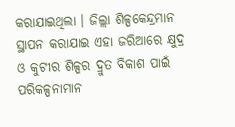କରାଯାଇଥିଲା । ଜିଲ୍ଲା ଶିଳ୍ପକେନ୍ଦ୍ରମାନ ସ୍ଥାପନ କରାଯାଇ ଏହା ଜରିଆରେ କ୍ଷୁଦ୍ର ଓ କୁଟୀର ଶିଳ୍ପର ଦ୍ରୁତ ବିକାଶ ପାଇଁ ପରିକଳ୍ପନାମାନ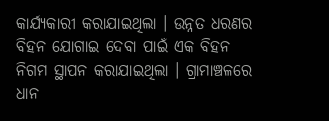କାର୍ଯ୍ୟକାରୀ କରାଯାଇଥିଲା । ଉନ୍ନତ ଧରଣର ବିହନ ଯୋଗାଇ ଦେବା ପାଇଁ ଏକ ବିହନ ନିଗମ ସ୍ଥାପନ କରାଯାଇଥିଲା । ଗ୍ରାମାଞ୍ଚଳରେ ଧାନ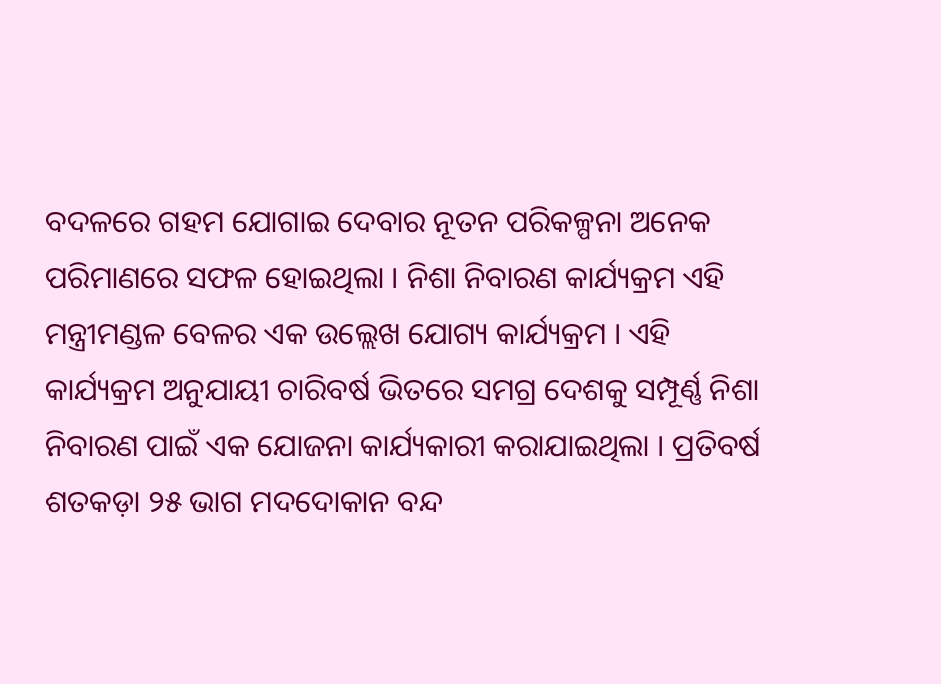ବଦଳରେ ଗହମ ଯୋଗାଇ ଦେବାର ନୂତନ ପରିକଳ୍ପନା ଅନେକ ପରିମାଣରେ ସଫଳ ହୋଇଥିଲା । ନିଶା ନିବାରଣ କାର୍ଯ୍ୟକ୍ରମ ଏହି ମନ୍ତ୍ରୀମଣ୍ଡଳ ବେଳର ଏକ ଉଲ୍ଲେଖ ଯୋଗ୍ୟ କାର୍ଯ୍ୟକ୍ରମ । ଏହି କାର୍ଯ୍ୟକ୍ରମ ଅନୁଯାୟୀ ଚାରିବର୍ଷ ଭିତରେ ସମଗ୍ର ଦେଶକୁ ସମ୍ପୂର୍ଣ୍ଣ ନିଶା ନିବାରଣ ପାଇଁ ଏକ ଯୋଜନା କାର୍ଯ୍ୟକାରୀ କରାଯାଇଥିଲା । ପ୍ରତିବର୍ଷ ଶତକଡ଼ା ୨୫ ଭାଗ ମଦଦୋକାନ ବନ୍ଦ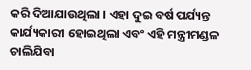କରି ଦିଆଯାଉଥିଲା । ଏହା ଦୁଇ ବର୍ଷ ପର୍ଯ୍ୟନ୍ତ କାର୍ଯ୍ୟକାରୀ ହୋଇଥିଲା ଏବଂ ଏହି ମନ୍ତ୍ରୀମଣ୍ଡଳ ଚାଲିଯିବା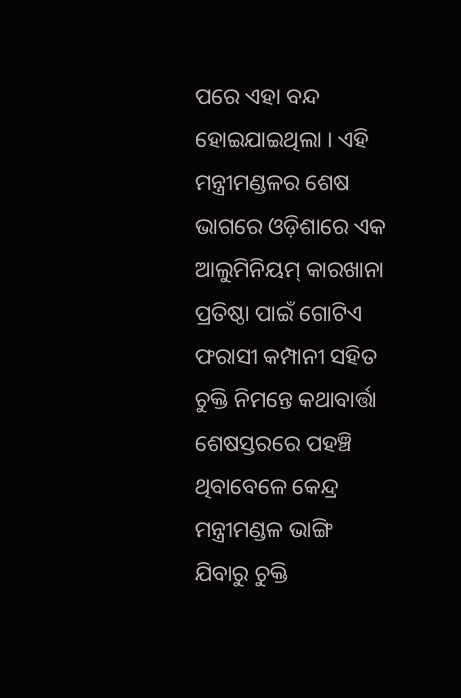ପରେ ଏହା ବନ୍ଦ ହୋଇଯାଇଥିଲା । ଏହି ମନ୍ତ୍ରୀମଣ୍ଡଳର ଶେଷ ଭାଗରେ ଓଡ଼ିଶାରେ ଏକ ଆଲୁମିନିୟମ୍ କାରଖାନା ପ୍ରତିଷ୍ଠା ପାଇଁ ଗୋଟିଏ ଫରାସୀ କମ୍ପାନୀ ସହିତ ଚୁକ୍ତି ନିମନ୍ତେ କଥାବାର୍ତ୍ତା ଶେଷସ୍ତରରେ ପହଞ୍ଚି ଥିବାବେଳେ କେନ୍ଦ୍ର ମନ୍ତ୍ରୀମଣ୍ଡଳ ଭାଙ୍ଗି ଯିବାରୁ ଚୁକ୍ତି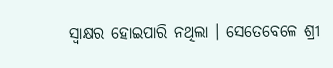ସ୍ୱାକ୍ଷର ହୋଇପାରି ନଥିଲା । ସେତେବେଳେ ଶ୍ରୀ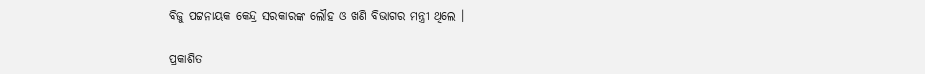ବିଜୁ ପଟ୍ଟନାୟକ କେନ୍ଦ୍ର ସରକାରଙ୍କ ଲୌହ ଓ ଖଣି ବିଭାଗର ମନ୍ତ୍ରୀ ଥିଲେ ।

ପ୍ରକାଶିତ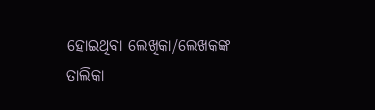ହୋଇଥିବା ଲେଖିକା/ଲେଖକଙ୍କ ତାଲିକା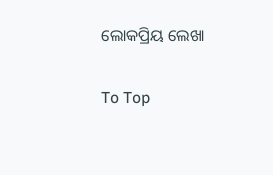ଲୋକପ୍ରିୟ ଲେଖା

To Top